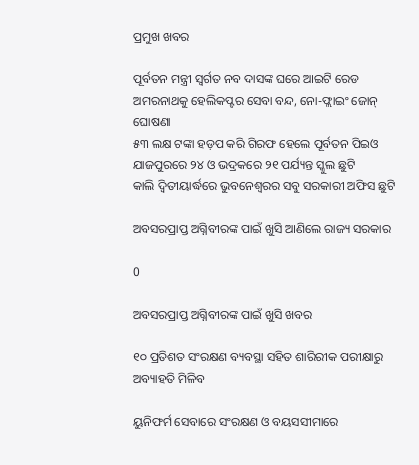ପ୍ରମୁଖ ଖବର

ପୂର୍ବତନ ମନ୍ତ୍ରୀ ସ୍ୱର୍ଗତ ନବ ଦାସଙ୍କ ଘରେ ଆଇଟି ରେଡ
ଅମରନାଥକୁ ହେଲିକପ୍ଟର ସେବା ବନ୍ଦ, ନୋ-ଫ୍ଲାଇଂ ଜୋନ୍ ଘୋଷଣା
୫୩ ଲକ୍ଷ ଟଙ୍କା ହଡ଼ପ କରି ଗିରଫ ହେଲେ ପୂର୍ବତନ ପିଇଓ
ଯାଜପୁରରେ ୨୪ ଓ ଭଦ୍ରକରେ ୨୧ ପର୍ଯ୍ୟନ୍ତ ସ୍କୁଲ ଛୁଟି
କାଲି ଦ୍ୱିତୀୟାର୍ଦ୍ଧରେ ଭୁବନେଶ୍ୱରର ସବୁ ସରକାରୀ ଅଫିସ ଛୁଟି

ଅବସରପ୍ରାପ୍ତ ଅଗ୍ନିବୀରଙ୍କ ପାଇଁ ଖୁସି ଆଣିଲେ ରାଜ୍ୟ ସରକାର

0

ଅବସରପ୍ରାପ୍ତ ଅଗ୍ନିବୀରଙ୍କ ପାଇଁ ଖୁସି ଖବର

୧୦ ପ୍ରତିଶତ ସଂରକ୍ଷଣ ବ୍ୟବସ୍ଥା ସହିତ ଶାରିରୀକ ପରୀକ୍ଷାରୁ ଅବ୍ୟାହତି ମିଳିବ

ୟୁନିଫର୍ମ ସେବାରେ ସଂରକ୍ଷଣ ଓ ବୟସସୀମାରେ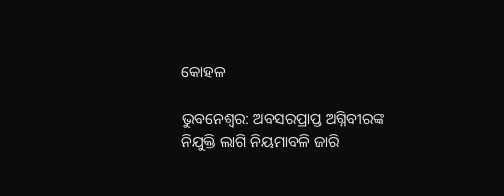କୋହଳ

ଭୁବନେଶ୍ବର: ଅବସରପ୍ରାପ୍ତ ଅଗ୍ନିବୀରଙ୍କ ନିଯୁକ୍ତି ଲାଗି ନିୟମାବଳି ଜାରି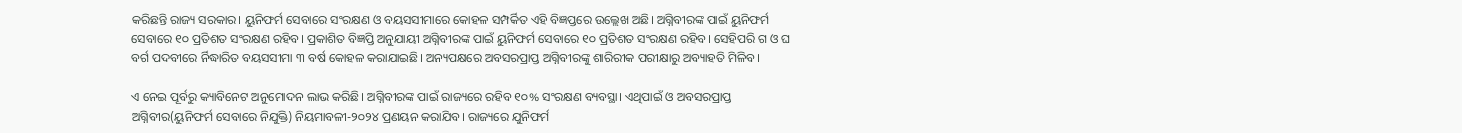କରିଛନ୍ତି ରାଜ୍ୟ ସରକାର। ୟୁନିଫର୍ମ ସେବାରେ ସଂରକ୍ଷଣ ଓ ବୟସସୀମାରେ କୋହଳ ସମ୍ପର୍କିତ ଏହି ବିଜ୍ଞପ୍ତରେ ଉଲ୍ଲେଖ ଅଛି। ଅଗ୍ନିବୀରଙ୍କ ପାଇଁ ୟୁନିଫର୍ମ ସେବାରେ ୧୦ ପ୍ରତିଶତ ସଂରକ୍ଷଣ ରହିବ। ପ୍ରକାଶିତ ବିଜ୍ଞପ୍ତି ଅନୁଯାୟୀ ଅଗ୍ନିବୀରଙ୍କ ପାଇଁ ୟୁନିଫର୍ମ ସେବାରେ ୧୦ ପ୍ରତିଶତ ସଂରକ୍ଷଣ ରହିବ। ସେହିପରି ଗ ଓ ଘ ବର୍ଗ ପଦବୀରେ ର୍ନିଦ୍ଧାରିତ ବୟସସୀମା ୩ ବର୍ଷ କୋହଳ କରାଯାଇଛି। ଅନ୍ୟପକ୍ଷରେ ଅବସରପ୍ରାପ୍ତ ଅଗ୍ନିବୀରଙ୍କୁ ଶାରିରୀକ ପରୀକ୍ଷାରୁ ଅବ୍ୟାହତି ମିଳିବ।

ଏ ନେଇ ପୂର୍ବରୁ କ୍ୟାବିନେଟ ଅନୁମୋଦନ ଲାଭ କରିଛି। ଅଗ୍ନିବୀରଙ୍କ ପାଇଁ ରାଜ୍ୟରେ ରହିବ ୧୦% ସଂରକ୍ଷଣ ବ୍ୟବସ୍ଥା। ଏଥିପାଇଁ ଓ ଅବସରପ୍ରାପ୍ତ ଅଗ୍ନିବୀର(ୟୁନିଫର୍ମ ସେବାରେ ନିଯୁକ୍ତି) ନିୟମାବଳୀ-୨୦୨୪ ପ୍ରଣୟନ କରାଯିବ। ରାଜ୍ୟରେ ଯୁନିଫର୍ମ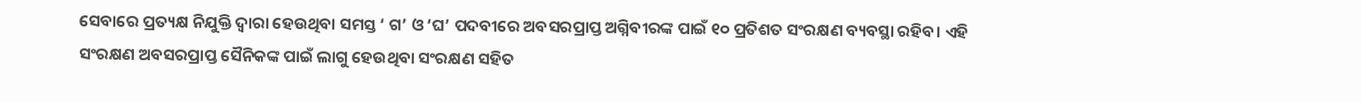ସେବାରେ ପ୍ରତ୍ୟକ୍ଷ ନିଯୁକ୍ତି ଦ୍ବାରା ହେଉଥିବା ସମସ୍ତ ‘ ଗ’ ଓ ‘ଘ’ ପଦବୀରେ ଅବସରପ୍ରାପ୍ତ ଅଗ୍ନିବୀରଙ୍କ ପାଇଁ ୧୦ ପ୍ରତିଶତ ସଂରକ୍ଷଣ ବ୍ୟବସ୍ଥା ରହିବ। ଏହି ସଂରକ୍ଷଣ ଅବସରପ୍ରାପ୍ତ ସୈନିକଙ୍କ ପାଇଁ ଲାଗୁ ହେଉଥିବା ସଂରକ୍ଷଣ ସହିତ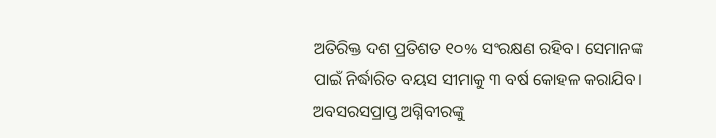ଅତିରିକ୍ତ ଦଶ ପ୍ରତିଶତ ୧୦% ସଂରକ୍ଷଣ ରହିବ। ସେମାନଙ୍କ ପାଇଁ ନିର୍ଦ୍ଧାରିତ ବୟସ ସୀମାକୁ ୩ ବର୍ଷ କୋହଳ କରାଯିବ। ଅବସରସପ୍ରାପ୍ତ ଅଗ୍ନିବୀରଙ୍କୁ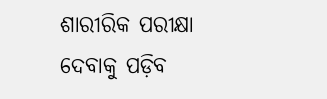ଶାରୀରିକ ପରୀକ୍ଷା ଦେବାକୁ ପଡ଼ିବ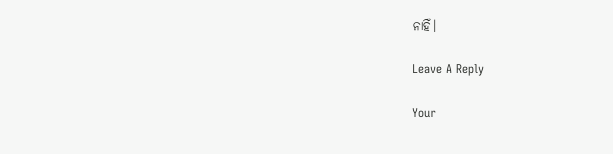ନାହିଁ।

Leave A Reply

Your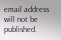email address will not be published.